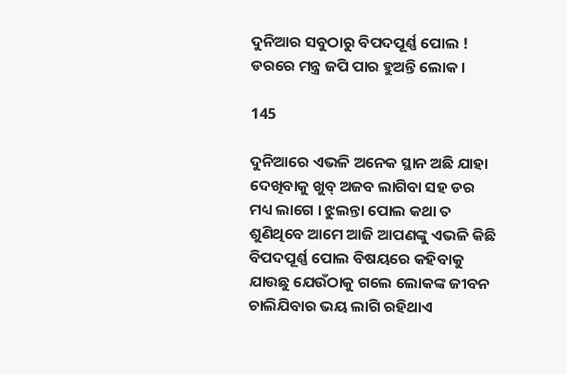ଦୁନିଆର ସବୁଠାରୁ ବିପଦପୂର୍ଣ୍ଣ ପୋଲ ! ଡରରେ ମନ୍ତ୍ର ଜପି ପାର ହୁଅନ୍ତି ଲୋକ ।

145

ଦୁନିଆରେ ଏଭଳି ଅନେକ ସ୍ଥାନ ଅଛି ଯାହା ଦେଖିବାକୁ ଖୁବ୍ ଅଜବ ଲାଗିବା ସହ ଡର ମଧ୍ୟ ଲାଗେ । ଝୁଲନ୍ତା ପୋଲ କଥା ତ ଶୁଣିଥିବେ ଆମେ ଆଜି ଆପଣଙ୍କୁ ଏଭଳି କିଛି ବିପଦପୂର୍ଣ୍ଣ ପୋଲ ବିଷୟରେ କହିବାକୁ ଯାଉଛୁ ଯେଉଁଠାକୁ ଗଲେ ଲୋକଙ୍କ ଜୀବନ ଚାଲିଯିବାର ଭୟ ଲାଗି ରହିଥାଏ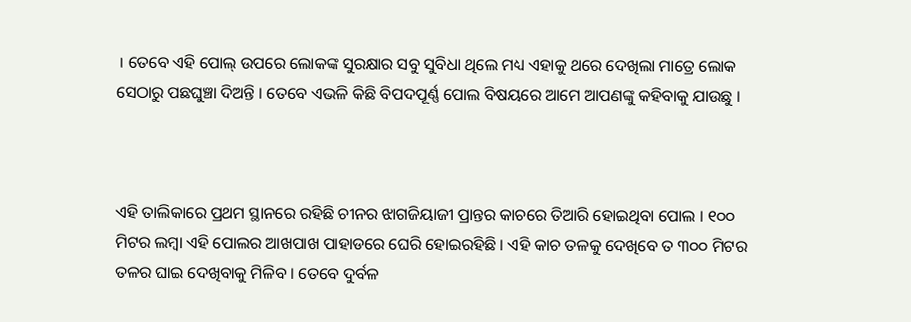। ତେବେ ଏହି ପୋଲ୍ ଉପରେ ଲୋକଙ୍କ ସୁରକ୍ଷାର ସବୁ ସୁବିଧା ଥିଲେ ମଧ୍ୟ ଏହାକୁ ଥରେ ଦେଖିଲା ମାତ୍ରେ ଲୋକ ସେଠାରୁ ପଛଘୁଞ୍ଚା ଦିଅନ୍ତି । ତେବେ ଏଭଳି କିଛି ବିପଦପୂର୍ଣ୍ଣ ପୋଲ ବିଷୟରେ ଆମେ ଆପଣଙ୍କୁ କହିବାକୁ ଯାଉଛୁ ।



ଏହି ତାଲିକାରେ ପ୍ରଥମ ସ୍ଥାନରେ ରହିଛି ଚୀନର ଝାଗଜିୟାଜୀ ପ୍ରାନ୍ତର କାଚରେ ତିଆରି ହୋଇଥିବା ପୋଲ । ୧୦୦ ମିଟର ଲମ୍ବା ଏହି ପୋଲର ଆଖପାଖ ପାହାଡରେ ଘେରି ହୋଇରହିଛି । ଏହି କାଚ ତଳକୁ ଦେଖିବେ ତ ୩୦୦ ମିଟର ତଳର ଘାଇ ଦେଖିବାକୁ ମିଳିବ । ତେବେ ଦୁର୍ବଳ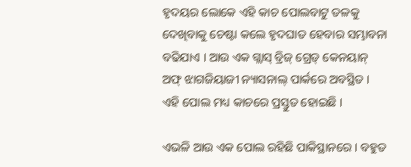ହୃଦୟର ଲୋକେ ଏହି କାଚ ପୋଲବାଟୁ ତଳକୁ ଦେଖିବାକୁ ଚେଷ୍ଟା କଲେ ହୃଦଘାତ ହେବାର ସମ୍ଭାବନା ବଢିଯାଏ । ଆଉ ଏକ ଗ୍ଲାସ୍ ବ୍ରିଜ୍ ଗ୍ରେଡ୍ କେନୟାନ୍ ଅଫ୍ ଝାଗଜିୟାଜୀ ନ୍ୟାସନାଲ୍ ପାର୍କରେ ଅବସ୍ଥିତ । ଏହି ପୋଲ ମଧ୍ୟ କାଚରେ ପ୍ରସ୍ତୁତ ହୋଇଛି ।

ଏଭଳି ଆଉ ଏକ ପୋଲ ରହିଛି ପାକିସ୍ଥାନରେ । ବହୁତ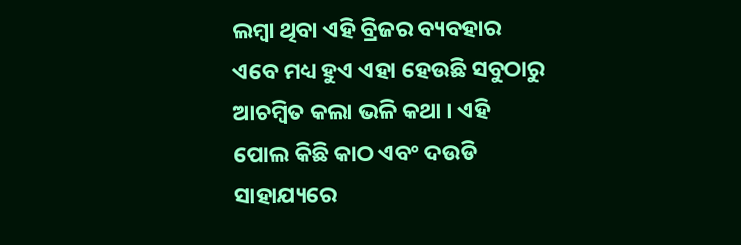ଲମ୍ବା ଥିବା ଏହି ବ୍ରିଜର ବ୍ୟବହାର ଏବେ ମଧ୍ୟ ହୁଏ ଏହା ହେଉଛି ସବୁଠାରୁ ଆଚମ୍ବିତ କଲା ଭଳି କଥା । ଏହି ପୋଲ କିଛି କାଠ ଏବଂ ଦଉଡି ସାହାଯ୍ୟରେ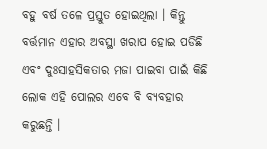ବହୁ ବର୍ଷ ତଳେ ପ୍ରସ୍ତୁତ ହୋଇଥିଲା । କିନ୍ତୁ ବର୍ତ୍ତମାନ ଏହାର ଅବସ୍ଥା ଖରାପ ହୋଇ ପଡିଛି ଏବଂ ଦୁଃସାହସିକତାର ମଜା ପାଇବା ପାଇଁ କିଛି ଲୋକ ଏହି ପୋଲର ଏବେ ବି ବ୍ୟବହାର କରୁଛନ୍ତି ।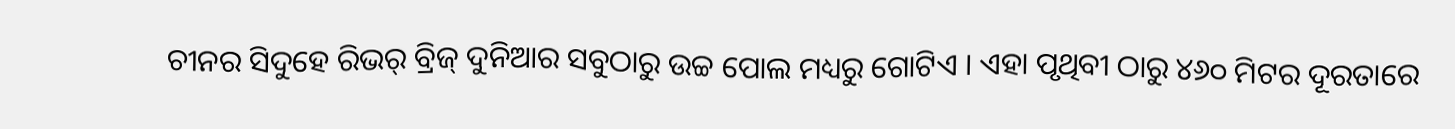ଚୀନର ସିଦୁହେ ରିଭର୍ ବ୍ରିଜ୍ ଦୁନିଆର ସବୁଠାରୁ ଉଚ୍ଚ ପୋଲ ମଧ୍ୟରୁ ଗୋଟିଏ । ଏହା ପୃଥିବୀ ଠାରୁ ୪୬୦ ମିଟର ଦୂରତାରେ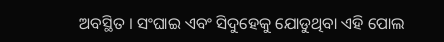ଅବସ୍ଥିତ । ସଂଘାଇ ଏବଂ ସିଦୁହେକୁ ଯୋଡୁଥିବା ଏହି ପୋଲ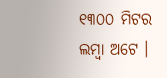୧୩୦୦ ମିଟର ଲମ୍ବା ଅଟେ ।